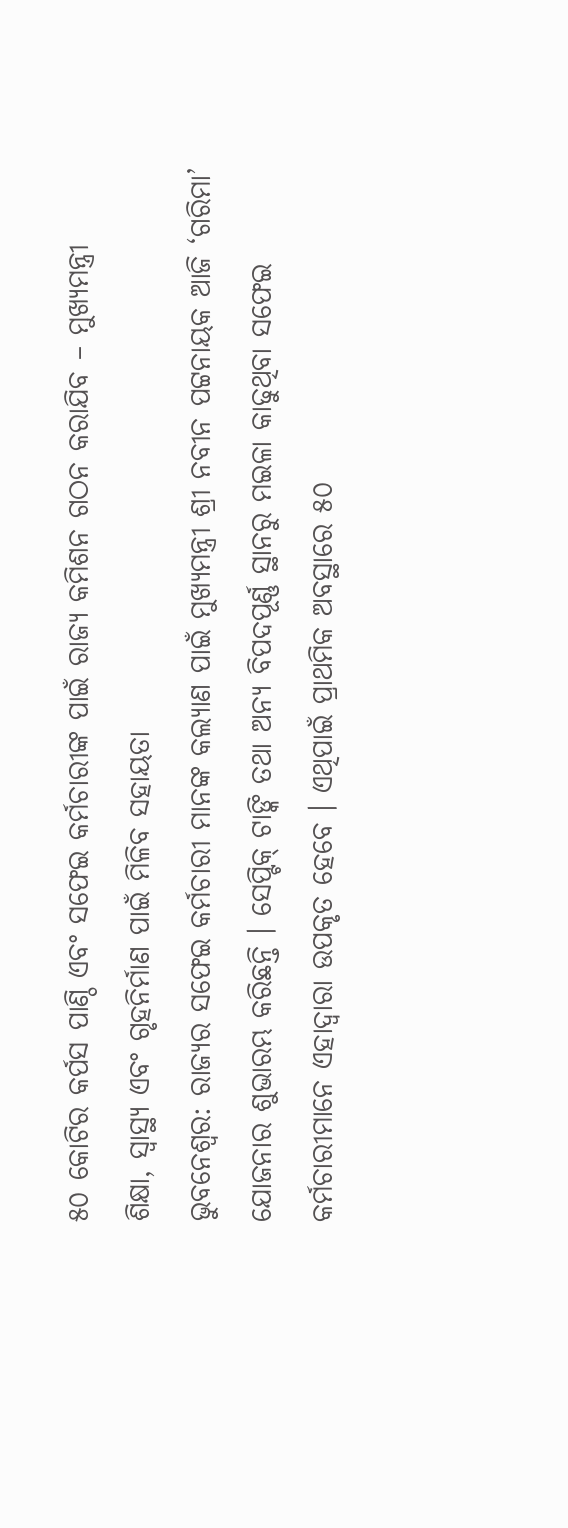୫୦ କୋଟିର କର୍ପସ ପାଣ୍ଠି ଏବଂ ସଫେଇ କର୍ମଚାରୀଙ୍କ ପାଇଁ ରାଜ୍ୟ କମିଶନ ଗଠନ କରାଯିବ – ମୁଖ୍ୟମନ୍ତ୍ରୀ
ଶିକ୍ଷା, ସ୍ବାସ୍ଥ୍ୟ ଏବଂ ଗୃହନିର୍ମାଣ ପାଇଁ ମିଳିବ ସହାୟତା
ଭୁବନେଶ୍ବର: ରାଜ୍ୟର ସଫେଇ କର୍ମଚାରୀ ମାନଙ୍କ କଲ୍ୟାଣ ପାଇଁ ମୁଖ୍ୟମନ୍ତ୍ରୀ ଶ୍ରୀ ନବୀନ ପଟ୍ଟନାୟକ ଆଜି ‘ଗରିମା’ ଯୋଜନାର ଶୁଭାରମ୍ଭ କରିଛନ୍ତି । ସେପ୍ଟିକ୍ ଟାଙ୍କି ତଥା ଅନ୍ୟ ବିପଦପୂର୍ଣ୍ଣ ସ୍ଥାନରୁ ମଇଳା କାଢୁଥିବା ସଫେଇ କର୍ମଚାରୀମାନେ ଏହାଦ୍ବାରା ଉପକୃତ ହେବେ । ଏଥିପାଇଁ ପ୍ରାଥମିକ ଅବସ୍ଥାରେ ୫୦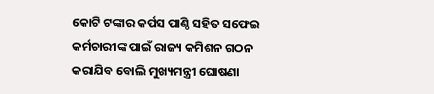କୋଟି ଟଙ୍କାର କର୍ପସ ପାଣ୍ଠି ସହିତ ସଫେଇ କର୍ମଚାରୀଙ୍କ ପାଇଁ ରାଜ୍ୟ କମିଶନ ଗଠନ କରାଯିବ ବୋଲି ମୁଖ୍ୟମନ୍ତ୍ରୀ ଘୋଷଣା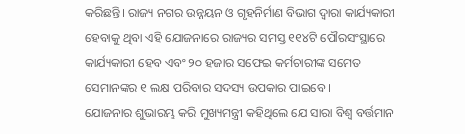କରିଛନ୍ତି। ରାଜ୍ୟ ନଗର ଉନ୍ନୟନ ଓ ଗୃହନିର୍ମାଣ ବିଭାଗ ଦ୍ବାରା କାର୍ଯ୍ୟକାରୀ ହେବାକୁ ଥିବା ଏହି ଯୋଜନାରେ ରାଜ୍ୟର ସମସ୍ତ ୧୧୪ଟି ପୌରସଂସ୍ଥାରେ କାର୍ଯ୍ୟକାରୀ ହେବ ଏବଂ ୨୦ ହଜାର ସଫେଇ କର୍ମଚାରୀଙ୍କ ସମେତ ସେମାନଙ୍କର ୧ ଲକ୍ଷ ପରିବାର ସଦସ୍ୟ ଉପକାର ପାଇବେ ।
ଯୋଜନାର ଶୁଭାରମ୍ଭ କରି ମୁଖ୍ୟମନ୍ତ୍ରୀ କହିଥିଲେ ଯେ ସାରା ବିଶ୍ବ ବର୍ତ୍ତମାନ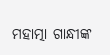ମହାତ୍ମା ଗାନ୍ଧୀଙ୍କ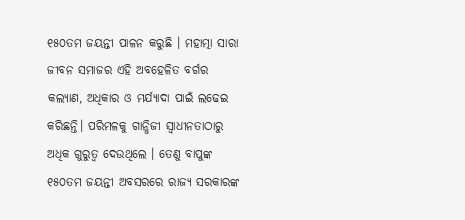୧୫୦ତମ ଜୟନ୍ତୀ ପାଳନ କରୁଛି । ମହାତ୍ମା ସାରା ଜୀବନ ସମାଜର ଏହି ଅବହେଳିତ ବର୍ଗର କଲ୍ୟାଣ, ଅଧିକାର ଓ ମର୍ଯ୍ୟାଦା ପାଇଁ ଲଢେଇ କରିଛନ୍ତି। ପରିମଳକୁ ଗାନ୍ଧିଜୀ ସ୍ବାଧୀନତାଠାରୁ ଅଧିକ ଗୁରୁତ୍ବ ଦେଉଥିଲେ । ତେଣୁ ବାପୁଙ୍କ ୧୫୦ତମ ଜୟନ୍ତୀ ଅବସରରେ ରାଜ୍ୟ ସରକାରଙ୍କ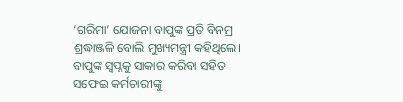‘ଗରିମା’ ଯୋଜନା ବାପୁଙ୍କ ପ୍ରତି ବିନମ୍ର ଶ୍ରଦ୍ଧାଞ୍ଜଳି ବୋଲି ମୁଖ୍ୟମନ୍ତ୍ରୀ କହିଥିଲେ। ବାପୁଙ୍କ ସ୍ବପ୍ନକୁ ସାକାର କରିବା ସହିତ ସଫେଇ କର୍ମଚାରୀଙ୍କୁ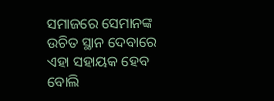ସମାଜରେ ସେମାନଙ୍କ ଉଚିତ ସ୍ଥାନ ଦେବାରେ ଏହା ସହାୟକ ହେବ ବୋଲି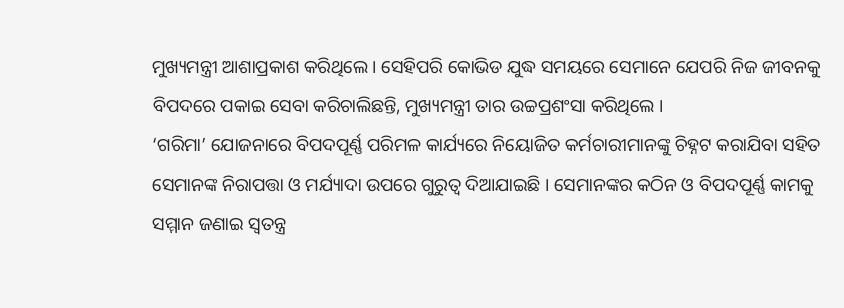ମୁଖ୍ୟମନ୍ତ୍ରୀ ଆଶାପ୍ରକାଶ କରିଥିଲେ । ସେହିପରି କୋଭିଡ ଯୁଦ୍ଧ ସମୟରେ ସେମାନେ ଯେପରି ନିଜ ଜୀବନକୁ ବିପଦରେ ପକାଇ ସେବା କରିଚାଲିଛନ୍ତି, ମୁଖ୍ୟମନ୍ତ୍ରୀ ତାର ଉଚ୍ଚପ୍ରଶଂସା କରିଥିଲେ ।
‘ଗରିମା’ ଯୋଜନାରେ ବିପଦପୂର୍ଣ୍ଣ ପରିମଳ କାର୍ଯ୍ୟରେ ନିୟୋଜିତ କର୍ମଚାରୀମାନଙ୍କୁ ଚିହ୍ନଟ କରାଯିବା ସହିତ ସେମାନଙ୍କ ନିରାପତ୍ତା ଓ ମର୍ଯ୍ୟାଦା ଉପରେ ଗୁରୁତ୍ବ ଦିଆଯାଇଛି । ସେମାନଙ୍କର କଠିନ ଓ ବିପଦପୂର୍ଣ୍ଣ କାମକୁ ସମ୍ମାନ ଜଣାଇ ସ୍ବତନ୍ତ୍ର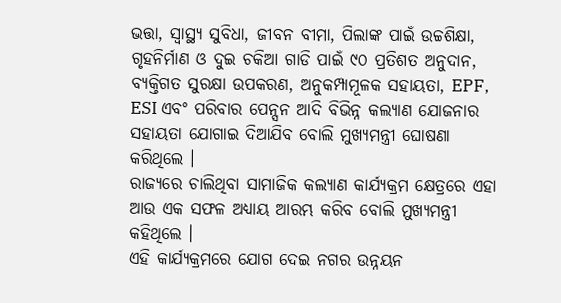ଭତ୍ତା, ସ୍ବାସ୍ଥ୍ୟ ସୁବିଧା, ଜୀବନ ବୀମା, ପିଲାଙ୍କ ପାଇଁ ଉଚ୍ଚଶିକ୍ଷା, ଗୃହନିର୍ମାଣ ଓ ଦୁଇ ଚକିଆ ଗାଡି ପାଇଁ ୯୦ ପ୍ରତିଶତ ଅନୁଦାନ, ବ୍ୟକ୍ତିଗତ ସୁରକ୍ଷା ଉପକରଣ, ଅନୁକମ୍ପାମୂଳକ ସହାୟତା, EPF, ESI ଏବଂ ପରିବାର ପେନ୍ସନ ଆଦି ବିଭିନ୍ନ କଲ୍ୟାଣ ଯୋଜନାର ସହାୟତା ଯୋଗାଇ ଦିଆଯିବ ବୋଲି ମୁଖ୍ୟମନ୍ତ୍ରୀ ଘୋଷଣା କରିଥିଲେ ।
ରାଜ୍ୟରେ ଚାଲିଥିବା ସାମାଜିକ କଲ୍ୟାଣ କାର୍ଯ୍ୟକ୍ରମ କ୍ଷେତ୍ରରେ ଏହା ଆଉ ଏକ ସଫଳ ଅଧ୍ୟାୟ ଆରମ୍ଭ କରିବ ବୋଲି ମୁଖ୍ୟମନ୍ତ୍ରୀ କହିଥିଲେ ।
ଏହି କାର୍ଯ୍ୟକ୍ରମରେ ଯୋଗ ଦେଇ ନଗର ଉନ୍ନୟନ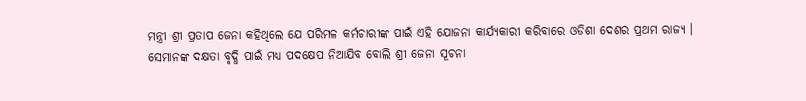ମନ୍ତ୍ରୀ ଶ୍ରୀ ପ୍ରତାପ ଜେନା କହିଥିଲେ ଯେ ପରିମଳ କର୍ମଚାରୀଙ୍କ ପାଇଁ ଏହି ଯୋଜନା କାର୍ଯ୍ୟକାରୀ କରିବାରେ ଓଡିଶା ଦେଶର ପ୍ରଥମ ରାଜ୍ୟ । ସେମାନଙ୍କ ଦକ୍ଷତା ବୃଦ୍ଧି ପାଇଁ ମଧ୍ୟ ପଦକ୍ଷେପ ନିଆଯିବ ବୋଲି ଶ୍ରୀ ଜେନା ସୂଚନା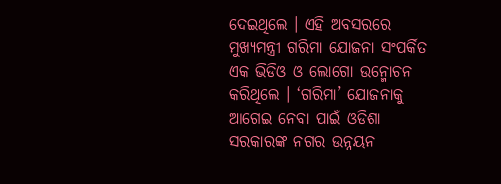ଦେଇଥିଲେ । ଏହି ଅବସରରେ ମୁଖ୍ୟମନ୍ତ୍ରୀ ଗରିମା ଯୋଜନା ସଂପର୍କିତ ଏକ ଭିଡିଓ ଓ ଲୋଗୋ ଉନ୍ମୋଚନ କରିଥିଲେ । ‘ଗରିମା’ ଯୋଜନାକୁ ଆଗେଇ ନେବା ପାଇଁ ଓଡିଶା ସରକାରଙ୍କ ନଗର ଉନ୍ନୟନ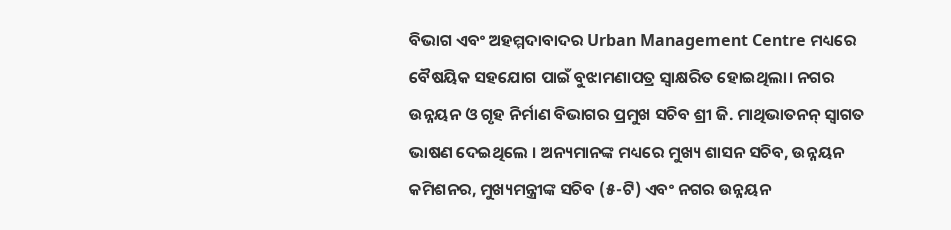ବିଭାଗ ଏବଂ ଅହମ୍ମଦାବାଦର Urban Management Centre ମଧ୍ୟରେ ବୈଷୟିକ ସହଯୋଗ ପାଇଁ ବୁଝାମଣାପତ୍ର ସ୍ବାକ୍ଷରିତ ହୋଇଥିଲା। ନଗର ଉନ୍ନୟନ ଓ ଗୃହ ନିର୍ମାଣ ବିଭାଗର ପ୍ରମୁଖ ସଚିବ ଶ୍ରୀ ଜି. ମାଥିଭାତନନ୍ ସ୍ବାଗତ ଭାଷଣ ଦେଇଥିଲେ । ଅନ୍ୟମାନଙ୍କ ମଧ୍ୟରେ ମୁଖ୍ୟ ଶାସନ ସଚିବ, ଉନ୍ନୟନ କମିଶନର, ମୁଖ୍ୟମନ୍ତ୍ରୀଙ୍କ ସଚିବ (୫-ଟି) ଏବଂ ନଗର ଉନ୍ନୟନ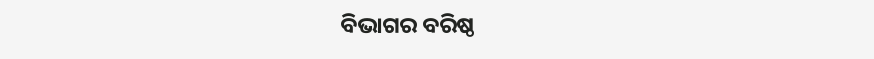ବିଭାଗର ବରିଷ୍ଠ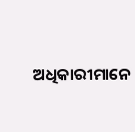ଅଧିକାରୀମାନେ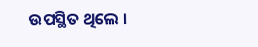ଉପସ୍ଥିତ ଥିଲେ ।